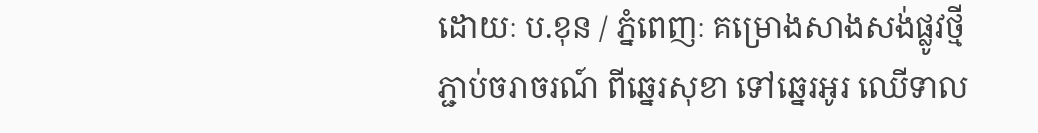ដោយៈ ប.ខុន / ភ្នំពេញៈ គម្រោងសាងសង់ផ្លូវថ្មី ភ្ជាប់ចរាចរណ៍ ពីឆ្នេរសុខា ទៅឆ្នេរអូរ ឈើទាល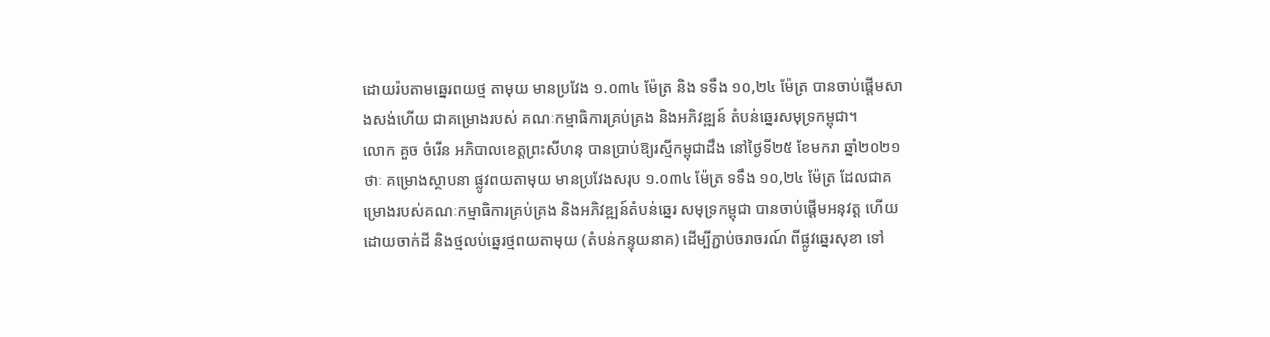ដោយរ៉បតាមឆ្នេរពយថ្ម តាមុយ មានប្រវែង ១.០៣៤ ម៉ែត្រ និង ទទឹង ១០,២៤ ម៉ែត្រ បានចាប់ផ្តើមសាងសង់ហើយ ជាគម្រោងរបស់ គណៈកម្មាធិការគ្រប់គ្រង និងអភិវឌ្ឍន៍ តំបន់ឆ្នេរសមុទ្រកម្ពុជា។
លោក គួច ចំរើន អភិបាលខេត្តព្រះសីហនុ បានប្រាប់ឱ្យរស្មីកម្ពុជាដឹង នៅថ្ងៃទី២៥ ខែមករា ឆ្នាំ២០២១ថាៈ គម្រោងស្ថាបនា ផ្លូវពយតាមុយ មានប្រវែងសរុប ១.០៣៤ ម៉ែត្រ ទទឹង ១០,២៤ ម៉ែត្រ ដែលជាគម្រោងរបស់គណៈកម្មាធិការគ្រប់គ្រង និងអភិវឌ្ឍន៍តំបន់ឆ្នេរ សមុទ្រកម្ពុជា បានចាប់ផ្តើមអនុវត្ត ហើយដោយចាក់ដី និងថ្មលប់ឆ្នេរថ្មពយតាមុយ (តំបន់កន្ទុយនាគ) ដើម្បីភ្ជាប់ចរាចរណ៍ ពីផ្លូវឆ្នេរសុខា ទៅ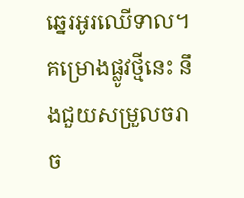ឆ្នេរអូរឈើទាល។
គម្រោងផ្លូវថ្មីនេះ នឹងជួយសម្រួលចរាច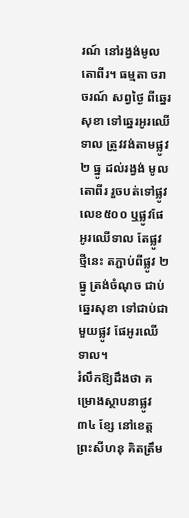រណ៍ នៅរង្វង់មូលតោពីរ។ ធម្មតា ចរាចរណ៍ សព្វថ្ងៃ ពីឆ្នេរសុខា ទៅឆ្នេរអូរឈើទាល ត្រូវវង់តាមផ្លូវ ២ ធ្នូ ដល់រង្វង់ មូលតោពីរ រួចបត់ទៅផ្លូវ លេខ៥០០ ឬផ្លូវផែអូរឈើទាល តែផ្លូវថ្មីនេះ តភ្ជាប់ពីផ្លូវ ២ ធ្នូ ត្រង់ចំណុច ជាប់ឆ្នេរសុខា ទៅជាប់ជាមួយផ្លូវ ផែអូរឈើទាល។
រំលឹកឱ្យដឹងថា គម្រោងស្ថាបនាផ្លូវ ៣៤ ខ្សែ នៅខេត្តព្រះសីហនុ គិតត្រឹម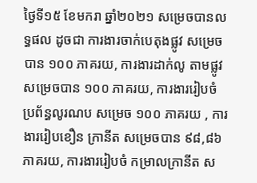ថ្ងៃទី១៥ ខែមករា ឆ្នាំ២០២១ សម្រេចបានលទ្ធផល ដូចជា ការងារចាក់បេតុងផ្លូវ សម្រេចបាន ១០០ ភាគរយ, ការងារដាក់លូ តាមផ្លូវ សម្រេចបាន ១០០ ភាគរយ, ការងាររៀបចំប្រព័ន្ធលូរណប សម្រេច ១០០ ភាគរយ , ការងាររៀបខឿន ក្រានីត សម្រេចបាន ៩៨,៨៦ ភាគរយ, ការងាររៀបចំ កម្រាលក្រានីត ស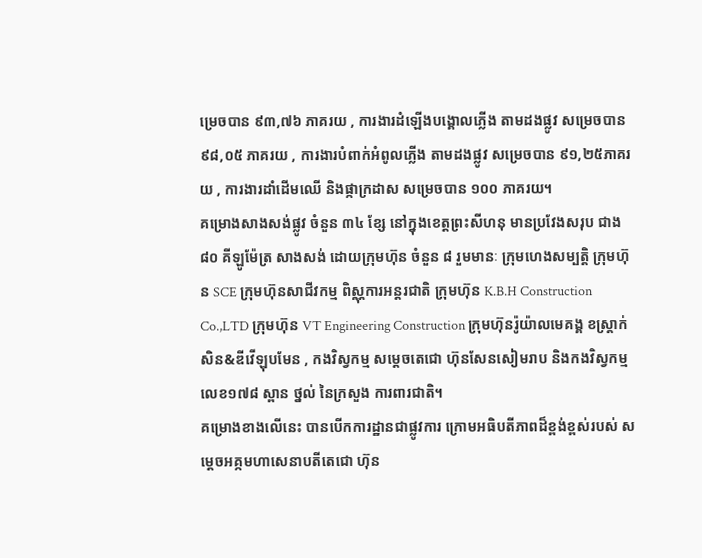ម្រេចបាន ៩៣,៧៦ ភាគរយ , ការងារដំឡើងបង្គោលភ្លើង តាមដងផ្លូវ សម្រេចបាន ៩៨,០៥ ភាគរយ , ការងារបំពាក់អំពូលភ្លើង តាមដងផ្លូវ សម្រេចបាន ៩១,២៥ភាគរយ , ការងារដាំដើមឈើ និងផ្កាក្រដាស សម្រេចបាន ១០០ ភាគរយ។
គម្រោងសាងសង់ផ្លូវ ចំនួន ៣៤ ខ្សែ នៅក្នុងខេត្តព្រះសីហនុ មានប្រវែងសរុប ជាង ៨០ គីឡូម៉ែត្រ សាងសង់ ដោយក្រុមហ៊ុន ចំនួន ៨ រួមមានៈ ក្រុមហេងសម្បត្តិ ក្រុមហ៊ុន SCE ក្រុមហ៊ុនសាជីវកម្ម ពិស្ណុការអន្តរជាតិ ក្រុមហ៊ុន K.B.H Construction Co.,LTD ក្រុមហ៊ុន VT Engineering Construction ក្រុមហ៊ុនរ៉ូយ៉ាលមេគង្គ ខស្ត្រាក់ សិន&ឌីវើឡុបមែន , កងវិស្វកម្ម សម្តេចតេជោ ហ៊ុនសែនសៀមរាប និងកងវិស្វកម្មលេខ១៧៨ ស្ពាន ថ្នល់ នៃក្រសួង ការពារជាតិ។
គម្រោងខាងលើនេះ បានបើកការដ្ឋានជាផ្លូវការ ក្រោមអធិបតីភាពដ៏ខ្ពង់ខ្ពស់របស់ សម្តេចអគ្កមហាសេនាបតីតេជោ ហ៊ុន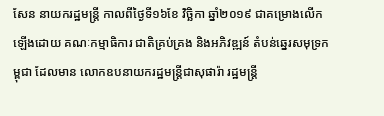សែន នាយករដ្ឋមន្ត្រី កាលពីថ្ងៃទី១៦ខែ វិច្ឆិកា ឆ្នាំ២០១៩ ជាគម្រោងលើកឡើងដោយ គណៈកម្មាធិការ ជាតិគ្រប់គ្រង និងអភិវឌ្ឍន៍ តំបន់ឆ្នេរសមុទ្រកម្ពុជា ដែលមាន លោកឧបនាយករដ្ឋមន្ត្រីជាសុផារ៉ា រដ្ឋមន្ត្រី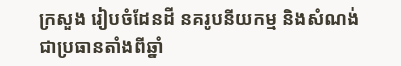ក្រសួង រៀបចំដែនដី នគរូបនីយកម្ម និងសំណង់ ជាប្រធានតាំងពីឆ្នាំ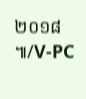២០១៨ ៕/V-PC